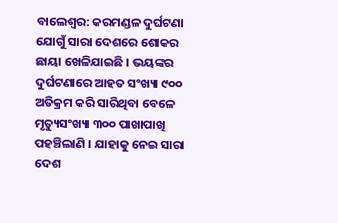ବାଲେଶ୍ୱର: କରମଣ୍ଡଳ ଦୁର୍ଘଟଣା ଯୋଗୁଁ ସାରା ଦେଶରେ ଶୋକର ଛାୟା ଖେଳିଯାଇଛି । ଭୟଙ୍କର ଦୁର୍ଘଟଣାରେ ଆହତ ସଂଖ୍ୟା ୯୦୦ ଅତିକ୍ରମ କରି ସାରିଥିବା ବେଳେ ମୃତ୍ୟୁସଂଖ୍ୟା ୩୦୦ ପାଖାପାଖି ପହଞ୍ଚିଲାଣି । ଯାହାକୁ ନେଇ ସାରା ଦେଶ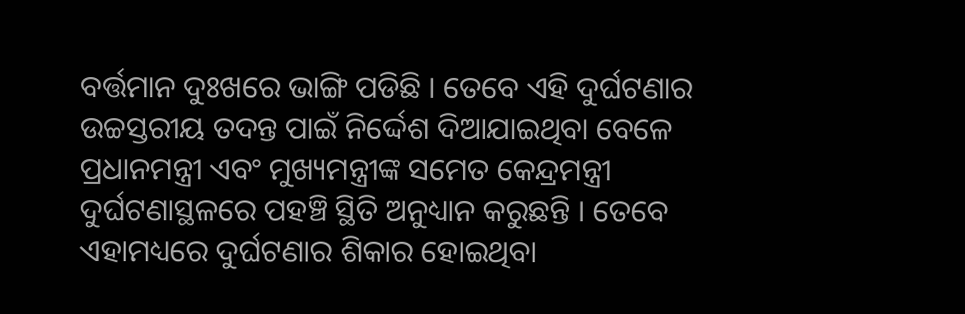ବର୍ତ୍ତମାନ ଦୁଃଖରେ ଭାଙ୍ଗି ପଡିଛି । ତେବେ ଏହି ଦୁର୍ଘଟଣାର ଉଚ୍ଚସ୍ତରୀୟ ତଦନ୍ତ ପାଇଁ ନିର୍ଦ୍ଦେଶ ଦିଆଯାଇଥିବା ବେଳେ ପ୍ରଧାନମନ୍ତ୍ରୀ ଏବଂ ମୁଖ୍ୟମନ୍ତ୍ରୀଙ୍କ ସମେତ କେନ୍ଦ୍ରମନ୍ତ୍ରୀ ଦୁର୍ଘଟଣାସ୍ଥଳରେ ପହଞ୍ଚି ସ୍ଥିତି ଅନୁଧ୍ୟାନ କରୁଛନ୍ତି । ତେବେ ଏହାମଧ୍ୟରେ ଦୁର୍ଘଟଣାର ଶିକାର ହୋଇଥିବା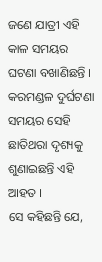ଜଣେ ଯାତ୍ରୀ ଏହି କାଳ ସମୟର ଘଟଣା ବଖାଣିଛନ୍ତି । କରମଣ୍ଡଳ ଦୁର୍ଘଟଣା ସମୟର ସେହି ଛାତିଥରା ଦୃଶ୍ୟକୁ ଶୁଣାଇଛନ୍ତି ଏହି ଆହତ ।
ସେ କହିଛନ୍ତି ଯେ,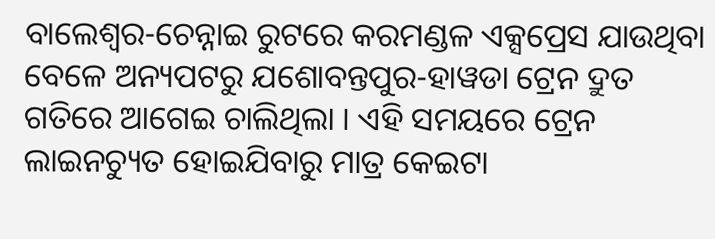ବାଲେଶ୍ୱର-ଚେନ୍ନାଇ ରୁଟରେ କରମଣ୍ଡଳ ଏକ୍ସପ୍ରେସ ଯାଉଥିବା ବେଳେ ଅନ୍ୟପଟରୁ ଯଶୋବନ୍ତପୁର-ହାୱଡା ଟ୍ରେନ ଦ୍ରୁତ ଗତିରେ ଆଗେଇ ଚାଲିଥିଲା । ଏହି ସମୟରେ ଟ୍ରେନ ଲାଇନଚ୍ୟୁତ ହୋଇଯିବାରୁ ମାତ୍ର କେଇଟା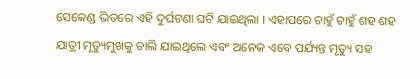ସେକେଣ୍ଡ ଭିତରେ ଏହି ଦୁର୍ଘଟଣା ଘଟି ଯାଇଥିଲା । ଏହାପରେ ଚାହୁଁ ଚାହୁଁ ଶହ ଶହ ଯାତ୍ରୀ ମୃତ୍ୟୁମୁଖକୁ ଚାଲି ଯାଇଥିଲେ ଏବଂ ଅନେକ ଏବେ ପର୍ଯ୍ୟନ୍ତ ମୃତ୍ୟୁ ସହ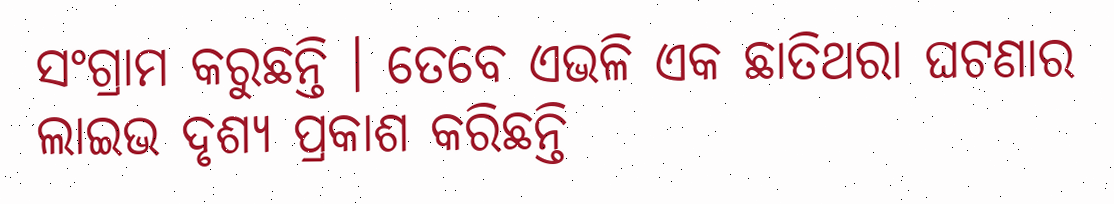ସଂଗ୍ରାମ କରୁଛନ୍ତି । ତେବେ ଏଭଳି ଏକ ଛାତିଥରା ଘଟଣାର ଲାଇଭ ଦୃଶ୍ୟ ପ୍ରକାଶ କରିଛନ୍ତି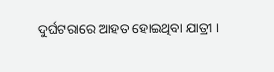ଦୁର୍ଘଟରାରେ ଆହତ ହୋଇଥିବା ଯାତ୍ରୀ ।